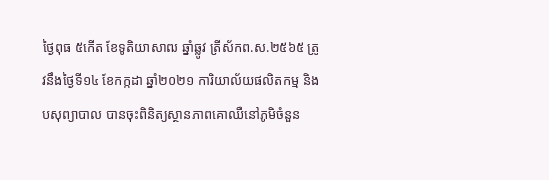ថ្ងៃពុធ ៥កើត ខែទូតិយាសាឍ ឆ្នាំឆ្លូវ ត្រីស័កព.ស.២៥៦៥ ត្រូវនឹងថ្ងៃទី១៤ ខែកក្កដា ឆ្នាំ២០២១ ការិយាល័យផលិតកម្ម និងបសុព្យាបាល បានចុះពិនិត្យស្ថានភាពគោឈឺនៅភូមិចំនួន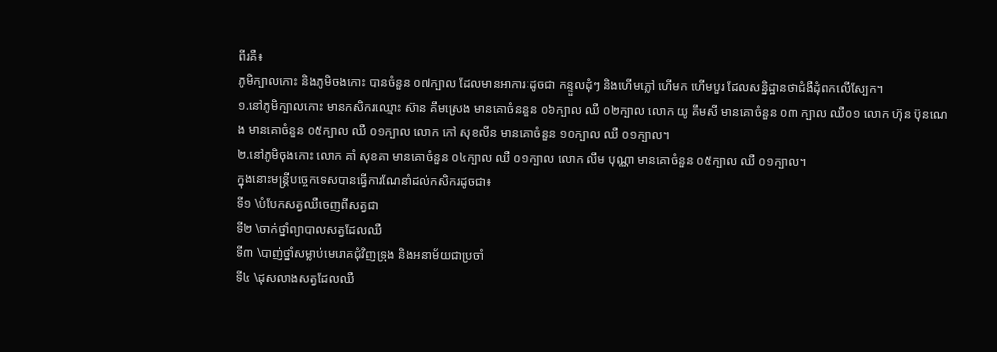ពីរគឺ៖
ភូមិក្បាលកោះ និងភូមិចងកោះ បានចំនួន ០៧ក្បាល ដែលមានអាការៈដូចជា កន្ទួលដុំៗ និងហើមភ្លៅ ហើមក ហើមបួរ ដែលសន្និដ្ឋានថាជំងឺដុំពកលើស្បែក។
១.នៅភូមិក្បាលកោះ មានកសិករឈ្មោះ ស៊ាន គឹមស្រេង មានគោចំននួន ០៦ក្បាល ឈឺ ០២ក្បាល លោក យូ គឹមសី មានគោចំនួន ០៣ ក្បាល ឈឺ០១ លោក ហ៊ុន ប៊ុនណេង មានគោចំនួន ០៥ក្បាល ឈឺ ០១ក្បាល លោក កៅ សុខលីន មានគោចំនួន ១០ក្បាល ឈឺ ០១ក្បាល។
២.នៅភូមិចុងកោះ លោក គាំ សុខគា មានគោចំនួន ០៤ក្បាល ឈឺ ០១ក្បាល លោក លឹម បុណ្ណា មានគោចំនួន ០៥ក្បាល ឈឺ ០១ក្បាល។
ក្នុងនោះមន្រ្តីបច្ចេកទេសបានធ្វើការណែនាំដល់កសិករដូចជា៖
ទី១ \បំបែកសត្វឈឺចេញពីសត្វជា
ទី២ \ចាក់ថ្នាំព្យាបាលសត្វដែលឈឺ
ទី៣ \បាញ់ថ្នាំសម្លាប់មេរោគជុំវិញទ្រុង និងអនាម័យជាប្រចាំ
ទី៤ \ដុសលាងសត្វដែលឈឺ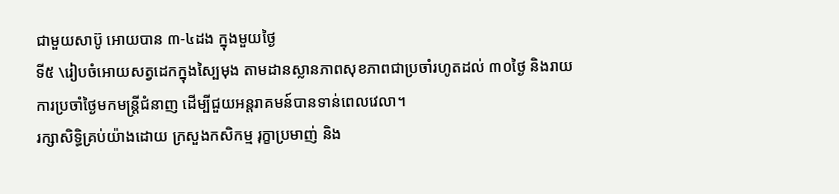ជាមួយសាប៊ូ អោយបាន ៣-៤ដង ក្នុងមួយថ្ងៃ
ទី៥ \រៀបចំអោយសត្វដេកក្នុងស្បៃមុង តាមដានស្លានភាពសុខភាពជាប្រចាំរហូតដល់ ៣០ថ្ងៃ និងរាយការប្រចាំថ្ងៃមកមន្រ្តីជំនាញ ដើម្បីជួយអន្តរាគមន៍បានទាន់ពេលវេលា។
រក្សាសិទិ្ធគ្រប់យ៉ាងដោយ ក្រសួងកសិកម្ម រុក្ខាប្រមាញ់ និង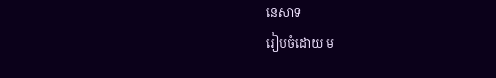នេសាទ
រៀបចំដោយ ម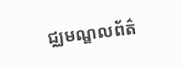ជ្ឈមណ្ឌលព័ត៌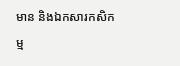មាន និងឯកសារកសិកម្ម